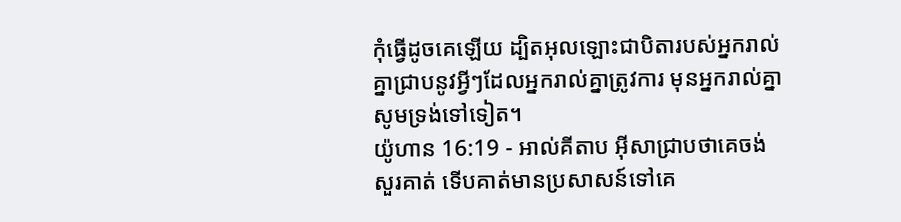កុំធ្វើដូចគេឡើយ ដ្បិតអុលឡោះជាបិតារបស់អ្នករាល់គ្នាជ្រាបនូវអ្វីៗដែលអ្នករាល់គ្នាត្រូវការ មុនអ្នករាល់គ្នាសូមទ្រង់ទៅទៀត។
យ៉ូហាន 16:19 - អាល់គីតាប អ៊ីសាជ្រាបថាគេចង់សួរគាត់ ទើបគាត់មានប្រសាសន៍ទៅគេ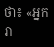ថា៖ «អ្នករា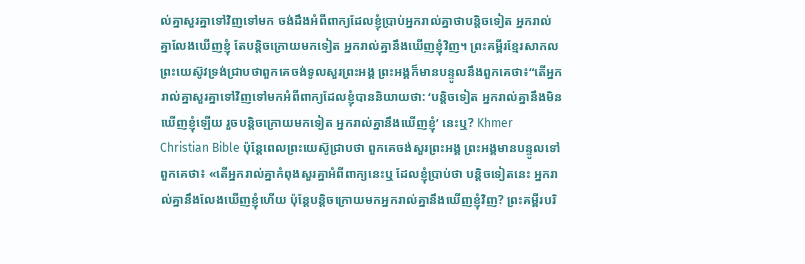ល់គ្នាសួរគ្នាទៅវិញទៅមក ចង់ដឹងអំពីពាក្យដែលខ្ញុំប្រាប់អ្នករាល់គ្នាថាបន្ដិចទៀត អ្នករាល់គ្នាលែងឃើញខ្ញុំ តែបន្ដិចក្រោយមកទៀត អ្នករាល់គ្នានឹងឃើញខ្ញុំវិញ។ ព្រះគម្ពីរខ្មែរសាកល ព្រះយេស៊ូវទ្រង់ជ្រាបថាពួកគេចង់ទូលសួរព្រះអង្គ ព្រះអង្គក៏មានបន្ទូលនឹងពួកគេថា៖“តើអ្នករាល់គ្នាសួរគ្នាទៅវិញទៅមកអំពីពាក្យដែលខ្ញុំបាននិយាយថា: ‘បន្តិចទៀត អ្នករាល់គ្នានឹងមិនឃើញខ្ញុំឡើយ រួចបន្តិចក្រោយមកទៀត អ្នករាល់គ្នានឹងឃើញខ្ញុំ’ នេះឬ? Khmer Christian Bible ប៉ុន្ដែពេលព្រះយេស៊ូជ្រាបថា ពួកគេចង់សួរព្រះអង្គ ព្រះអង្គមានបន្ទូលទៅពួកគេថា៖ «តើអ្នករាល់គ្នាកំពុងសួរគ្នាអំពីពាក្យនេះឬ ដែលខ្ញុំប្រាប់ថា បន្តិចទៀតនេះ អ្នករាល់គ្នានឹងលែងឃើញខ្ញុំហើយ ប៉ុន្ដែបន្តិចក្រោយមកអ្នករាល់គ្នានឹងឃើញខ្ញុំវិញ? ព្រះគម្ពីរបរិ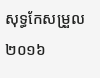សុទ្ធកែសម្រួល ២០១៦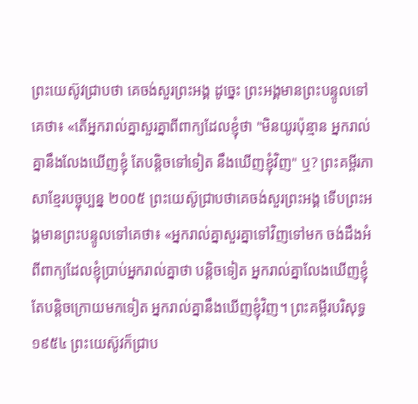ព្រះយេស៊ូវជ្រាបថា គេចង់សួរព្រះអង្គ ដូច្នេះ ព្រះអង្គមានព្រះបន្ទូលទៅគេថា៖ «តើអ្នករាល់គ្នាសួរគ្នាពីពាក្យដែលខ្ញុំថា "មិនយូរប៉ុន្មាន អ្នករាល់គ្នានឹងលែងឃើញខ្ញុំ តែបន្តិចទៅទៀត នឹងឃើញខ្ញុំវិញ" ឬ? ព្រះគម្ពីរភាសាខ្មែរបច្ចុប្បន្ន ២០០៥ ព្រះយេស៊ូជ្រាបថាគេចង់សួរព្រះអង្គ ទើបព្រះអង្គមានព្រះបន្ទូលទៅគេថា៖ «អ្នករាល់គ្នាសួរគ្នាទៅវិញទៅមក ចង់ដឹងអំពីពាក្យដែលខ្ញុំប្រាប់អ្នករាល់គ្នាថា បន្តិចទៀត អ្នករាល់គ្នាលែងឃើញខ្ញុំ តែបន្តិចក្រោយមកទៀត អ្នករាល់គ្នានឹងឃើញខ្ញុំវិញ។ ព្រះគម្ពីរបរិសុទ្ធ ១៩៥៤ ព្រះយេស៊ូវក៏ជ្រាប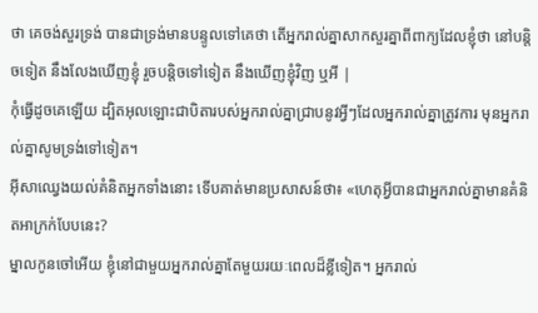ថា គេចង់សួរទ្រង់ បានជាទ្រង់មានបន្ទូលទៅគេថា តើអ្នករាល់គ្នាសាកសួរគ្នាពីពាក្យដែលខ្ញុំថា នៅបន្តិចទៀត នឹងលែងឃើញខ្ញុំ រួចបន្តិចទៅទៀត នឹងឃើញខ្ញុំវិញ ឬអី |
កុំធ្វើដូចគេឡើយ ដ្បិតអុលឡោះជាបិតារបស់អ្នករាល់គ្នាជ្រាបនូវអ្វីៗដែលអ្នករាល់គ្នាត្រូវការ មុនអ្នករាល់គ្នាសូមទ្រង់ទៅទៀត។
អ៊ីសាឈ្វេងយល់គំនិតអ្នកទាំងនោះ ទើបគាត់មានប្រសាសន៍ថា៖ «ហេតុអ្វីបានជាអ្នករាល់គ្នាមានគំនិតអាក្រក់បែបនេះ?
ម្នាលកូនចៅអើយ ខ្ញុំនៅជាមួយអ្នករាល់គ្នាតែមួយរយៈពេលដ៏ខ្លីទៀត។ អ្នករាល់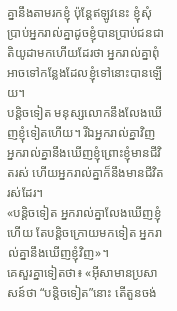គ្នានឹងតាមរកខ្ញុំ ប៉ុន្ដែឥឡូវនេះ ខ្ញុំសុំប្រាប់អ្នករាល់គ្នាដូចខ្ញុំបានប្រាប់ជនជាតិយូដាមកហើយដែរថា អ្នករាល់គ្នាពុំអាចទៅកន្លែងដែលខ្ញុំទៅនោះបានឡើយ។
បន្ដិចទៀត មនុស្សលោកនឹងលែងឃើញខ្ញុំទៀតហើយ។ រីឯអ្នករាល់គ្នាវិញ អ្នករាល់គ្នានឹងឃើញខ្ញុំព្រោះខ្ញុំមានជីវិតរស់ ហើយអ្នករាល់គ្នាក៏នឹងមានជីវិតរស់ដែរ។
«បន្ដិចទៀត អ្នករាល់គ្នាលែងឃើញខ្ញុំហើយ តែបន្ដិចក្រោយមកទៀត អ្នករាល់គ្នានឹងឃើញខ្ញុំវិញ»។
គេសួរគ្នាទៀតថា៖ «អ៊ីសាមានប្រសាសន៍ថា “បន្ដិចទៀត”នោះ តើតួនចង់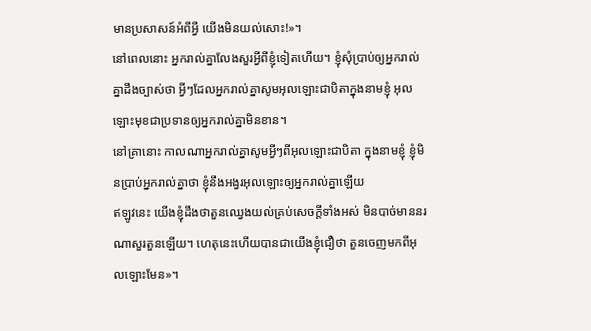មានប្រសាសន៍អំពីអ្វី យើងមិនយល់សោះ!»។
នៅពេលនោះ អ្នករាល់គ្នាលែងសួរអ្វីពីខ្ញុំទៀតហើយ។ ខ្ញុំសុំប្រាប់ឲ្យអ្នករាល់គ្នាដឹងច្បាស់ថា អ្វីៗដែលអ្នករាល់គ្នាសូមអុលឡោះជាបិតាក្នុងនាមខ្ញុំ អុលឡោះមុខជាប្រទានឲ្យអ្នករាល់គ្នាមិនខាន។
នៅគ្រានោះ កាលណាអ្នករាល់គ្នាសូមអ្វីៗពីអុលឡោះជាបិតា ក្នុងនាមខ្ញុំ ខ្ញុំមិនប្រាប់អ្នករាល់គ្នាថា ខ្ញុំនឹងអង្វរអុលឡោះឲ្យអ្នករាល់គ្នាឡើយ
ឥឡូវនេះ យើងខ្ញុំដឹងថាតួនឈ្វេងយល់គ្រប់សេចក្ដីទាំងអស់ មិនបាច់មាននរណាសួរតួនឡើយ។ ហេតុនេះហើយបានជាយើងខ្ញុំជឿថា តួនចេញមកពីអុលឡោះមែន»។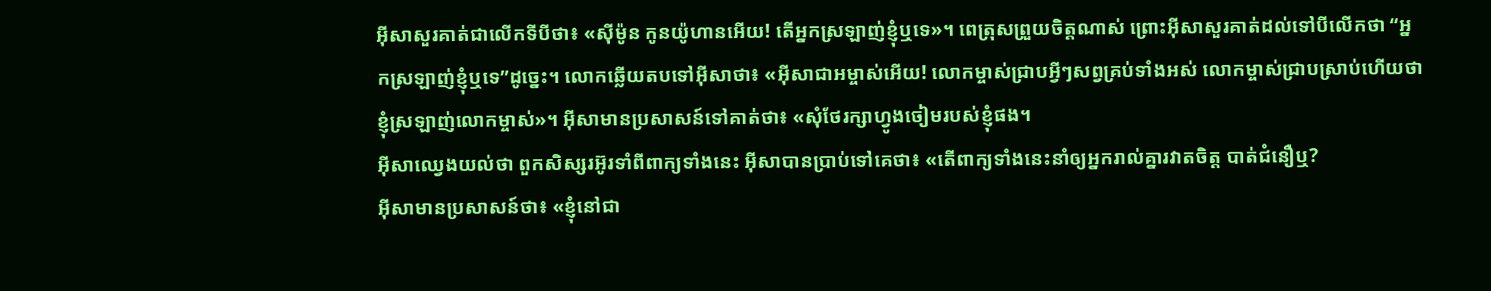អ៊ីសាសួរគាត់ជាលើកទីបីថា៖ «ស៊ីម៉ូន កូនយ៉ូហានអើយ! តើអ្នកស្រឡាញ់ខ្ញុំឬទេ»។ ពេត្រុសព្រួយចិត្ដណាស់ ព្រោះអ៊ីសាសួរគាត់ដល់ទៅបីលើកថា “អ្នកស្រឡាញ់ខ្ញុំឬទេ”ដូច្នេះ។ លោកឆ្លើយតបទៅអ៊ីសាថា៖ «អ៊ីសាជាអម្ចាស់អើយ! លោកម្ចាស់ជ្រាបអ្វីៗសព្វគ្រប់ទាំងអស់ លោកម្ចាស់ជ្រាបស្រាប់ហើយថា ខ្ញុំស្រឡាញ់លោកម្ចាស់»។ អ៊ីសាមានប្រសាសន៍ទៅគាត់ថា៖ «សុំថែរក្សាហ្វូងចៀមរបស់ខ្ញុំផង។
អ៊ីសាឈ្វេងយល់ថា ពួកសិស្សរអ៊ូរទាំពីពាក្យទាំងនេះ អ៊ីសាបានប្រាប់ទៅគេថា៖ «តើពាក្យទាំងនេះនាំឲ្យអ្នករាល់គ្នារវាតចិត្ដ បាត់ជំនឿឬ?
អ៊ីសាមានប្រសាសន៍ថា៖ «ខ្ញុំនៅជា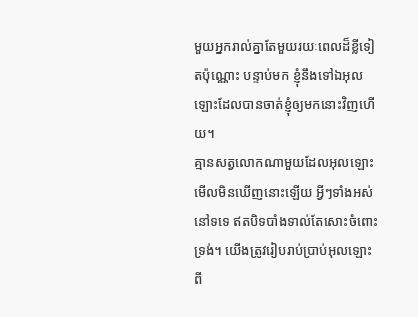មួយអ្នករាល់គ្នាតែមួយរយៈពេលដ៏ខ្លីទៀតប៉ុណ្ណោះ បន្ទាប់មក ខ្ញុំនឹងទៅឯអុលឡោះដែលបានចាត់ខ្ញុំឲ្យមកនោះវិញហើយ។
គ្មានសត្វលោកណាមួយដែលអុលឡោះមើលមិនឃើញនោះឡើយ អ្វីៗទាំងអស់នៅទទេ ឥតបិទបាំងទាល់តែសោះចំពោះទ្រង់។ យើងត្រូវរៀបរាប់ប្រាប់អុលឡោះពី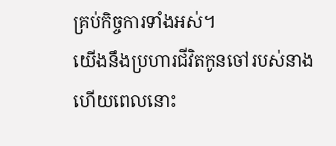គ្រប់កិច្ចការទាំងអស់។
យើងនឹងប្រហារជីវិតកូនចៅរបស់នាង ហើយពេលនោះ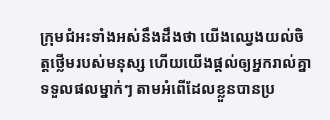ក្រុមជំអះទាំងអស់នឹងដឹងថា យើងឈ្វេងយល់ចិត្ដថ្លើមរបស់មនុស្ស ហើយយើងផ្ដល់ឲ្យអ្នករាល់គ្នាទទួលផលម្នាក់ៗ តាមអំពើដែលខ្លួនបានប្រ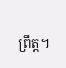ព្រឹត្ដ។